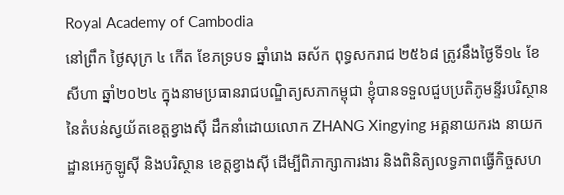Royal Academy of Cambodia
នៅព្រឹក ថ្ងៃសុក្រ ៤ កើត ខែភទ្របទ ឆ្នាំរោង ឆស័ក ពុទ្ធសករាជ ២៥៦៨ ត្រូវនឹងថ្ងៃទី១៤ ខែសីហា ឆ្នាំ២០២៤ ក្នុងនាមប្រធានរាជបណ្ឌិត្យសភាកម្ពុជា ខ្ញុំបានទទួលជួបប្រតិភូមន្ទីរបរិស្ថាននៃតំបន់ស្វយ័តខេត្តខ្វាងស៊ី ដឹកនាំដោយលោក ZHANG Xingying អគ្គនាយករង នាយកដ្ឋានអេកូឡូស៊ី និងបរិស្ថាន ខេត្តខ្វាងស៊ី ដើម្បីពិភាក្សាការងារ និងពិនិត្យលទ្ធភាពធ្វើកិច្ចសហ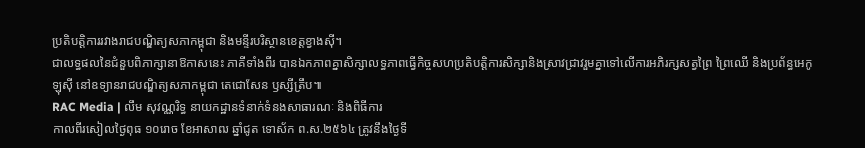ប្រតិបត្តិការរវាងរាជបណ្ឌិត្យសភាកម្ពុជា និងមន្ទីរបរិស្ថានខេត្តខ្វាងស៊ី។
ជាលទ្ធផលនៃជំនួបពិភាក្សានាឱកាសនេះ ភាគីទាំងពីរ បានឯកភាពគ្នាសិក្សាលទ្ធភាពធ្វើកិច្ចសហប្រតិបត្តិការសិក្សានិងស្រាវជ្រាវរួមគ្នាទៅលើការអភិរក្សសត្វព្រៃ ព្រៃឈើ និងប្រព័ន្ធអេកូឡុស៊ី នៅឧទ្យានរាជបណ្ឌិត្យសភាកម្ពុជា តេជោសែន ឫស្សីត្រឹប៕
RAC Media | លឹម សុវណ្ណរិទ្ធ នាយកដ្ឋានទំនាក់ទំនងសាធារណៈ និងពិធីការ
កាលពីរសៀលថ្ងៃពុធ ១០រោច ខែអាសាឍ ឆ្នាំជូត ទោស័ក ព.ស.២៥៦៤ ត្រូវនឹងថ្ងៃទី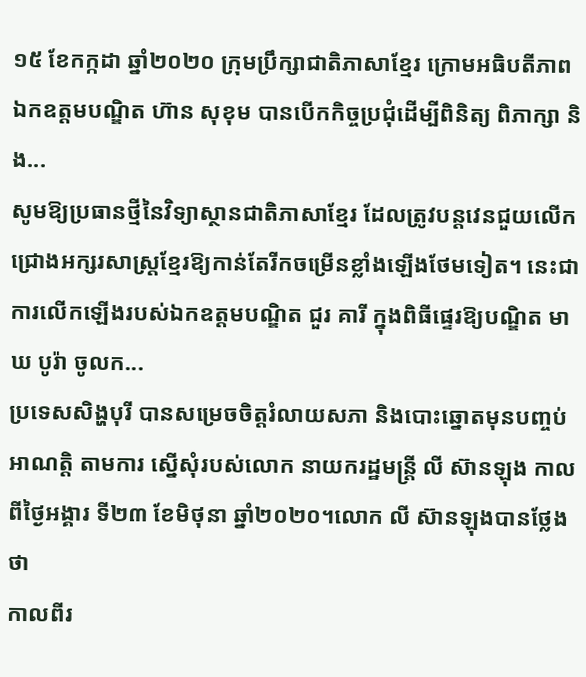១៥ ខែកក្កដា ឆ្នាំ២០២០ ក្រុមប្រឹក្សាជាតិភាសាខ្មែរ ក្រោមអធិបតីភាពឯកឧត្តមបណ្ឌិត ហ៊ាន សុខុម បានបើកកិច្ចប្រជុំដើម្បីពិនិត្យ ពិភាក្សា និង...
សូមឱ្យប្រធានថ្មីនៃវិទ្យាស្ថានជាតិភាសាខ្មែរ ដែលត្រូវបន្តវេនជួយលើកជ្រោងអក្សរសាស្ត្រខ្មែរឱ្យកាន់តែរីកចម្រើនខ្លាំងឡើងថែមទៀត។ នេះជាការលើកឡើងរបស់ឯកឧត្ដមបណ្ឌិត ជួរ គារី ក្នុងពិធីផ្ទេរឱ្យបណ្ឌិត មាឃ បូរ៉ា ចូលក...
ប្រទេសសិង្ហបុរី បានសម្រេចចិត្តរំលាយសភា និងបោះឆ្នោតមុនបញ្ចប់អាណត្តិ តាមការ ស្នើសុំរបស់លោក នាយករដ្ឋមន្ត្រី លី ស៊ានឡុង កាលពីថ្ងៃអង្គារ ទី២៣ ខែមិថុនា ឆ្នាំ២០២០។លោក លី ស៊ានឡុងបានថ្លែងថា
កាលពីរ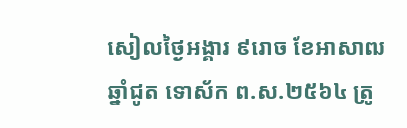សៀលថ្ងៃអង្គារ ៩រោច ខែអាសាឍ ឆ្នាំជូត ទោស័ក ព.ស.២៥៦៤ ត្រូ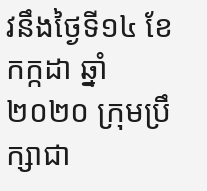វនឹងថ្ងៃទី១៤ ខែកក្កដា ឆ្នាំ២០២០ ក្រុមប្រឹក្សាជា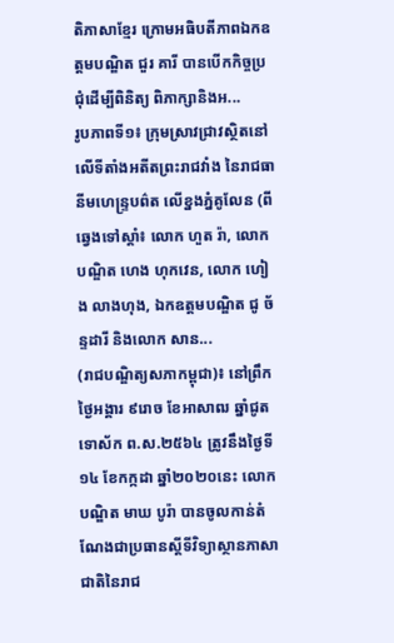តិភាសាខ្មែរ ក្រោមអធិបតីភាពឯកឧត្តមបណ្ឌិត ជួរ គារី បានបើកកិច្ចប្រជុំដើម្បីពិនិត្យ ពិភាក្សានិងអ...
រូបភាពទី១៖ ក្រុមស្រាវជ្រាវស្ថិតនៅលើទីតាំងអតីតព្រះរាជវាំង នៃរាជធានីមហេន្រ្ទបព៌ត លើខ្នងភ្នំគូលែន (ពីឆ្វេងទៅស្តាំ៖ លោក ហួត រ៉ា, លោកបណ្ឌិត ហេង ហុកវេន, លោក ហៀង លាងហុង, ឯកឧត្តមបណ្ឌិត ជូ ច័ន្ទដារី និងលោក សាន...
(រាជបណ្ឌិត្យសភាកម្ពុជា)៖ នៅព្រឹកថ្ងៃអង្គារ ៩រោច ខែអាសាឍ ឆ្នាំជូត ទោស័ក ព.ស.២៥៦៤ ត្រូវនឹងថ្ងៃទី១៤ ខែកក្កដា ឆ្នាំ២០២០នេះ លោកបណ្ឌិត មាឃ បូរ៉ា បានចូលកាន់តំណែងជាប្រធានស្តីទីវិទ្យាស្ថានភាសាជាតិនៃរាជ